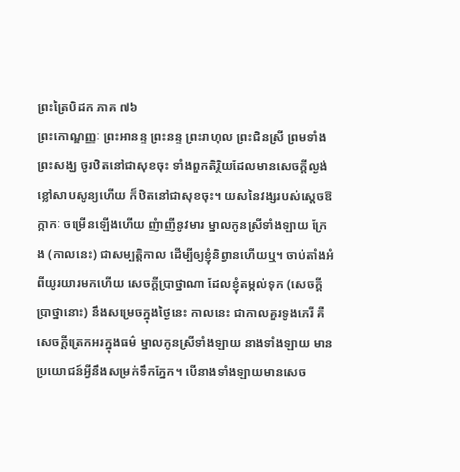ព្រះត្រៃបិដក ភាគ ៧៦
ព្រះកោណ្ឌញ្ញៈ ព្រះអានន្ទ ព្រះនន្ទ ព្រះរាហុល ព្រះជិនស្រី ព្រមទាំងព្រះសង្ឃ ចូរឋិតនៅជាសុខចុះ ទាំងពួកតិរិ្ថយដែលមានសេចក្តីល្ងង់ខ្លៅសាបសូន្យហើយ ក៏ឋិតនៅជាសុខចុះ។ យសនៃវង្សរបស់ស្តេចឱក្កាកៈ ចម្រើនឡើងហើយ ញំាញីនូវមារ ម្នាលកូនស្រីទាំងឡាយ ក្រែង (កាលនេះ) ជាសម្បត្តិកាល ដើម្បីឲ្យខ្ញុំនិព្វានហើយឬ។ ចាប់តាំងអំពីយូរយារមកហើយ សេចក្តីប្រាថ្នាណា ដែលខ្ញុំតម្កល់ទុក (សេចក្តីប្រាថ្នានោះ) នឹងសម្រេចក្នុងថ្ងៃនេះ កាលនេះ ជាកាលគួរទូងភេរី គឺសេចក្តីត្រេកអរក្នុងធម៌ ម្នាលកូនស្រីទាំងឡាយ នាងទាំងឡាយ មានប្រយោជន៍អ្វីនឹងសម្រក់ទឹកភ្នែក។ បើនាងទាំងឡាយមានសេច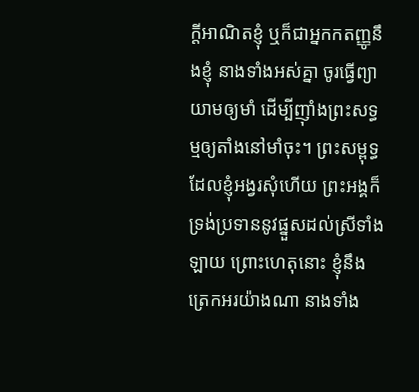ក្តីអាណិតខ្ញុំ ឬក៏ជាអ្នកកតញ្ញូនឹងខ្ញុំ នាងទាំងអស់គ្នា ចូរធ្វើព្យាយាមឲ្យមាំ ដើម្បីញ៉ាំងព្រះសទ្ធម្មឲ្យតាំងនៅមាំចុះ។ ព្រះសម្ពុទ្ធដែលខ្ញុំអង្វរសុំហើយ ព្រះអង្គក៏ទ្រង់ប្រទាននូវផ្នួសដល់ស្រីទាំងឡាយ ព្រោះហេតុនោះ ខ្ញុំនឹងត្រេកអរយ៉ាងណា នាងទាំង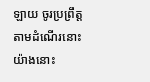ឡាយ ចូរប្រព្រឹត្តតាមដំណើរនោះ យ៉ាងនោះ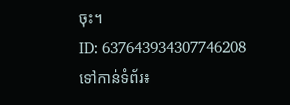ចុះ។
ID: 637643934307746208
ទៅកាន់ទំព័រ៖